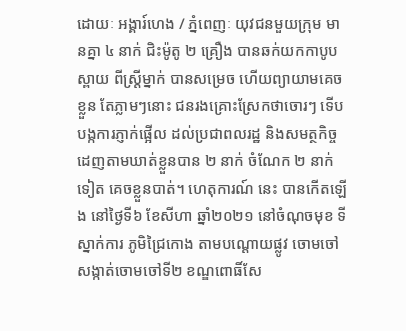ដោយៈ អង្គារ៍ហេង / ភ្នំពេញៈ យុវជនមួយក្រុម មានគ្នា ៤ នាក់ ជិះម៉ូតូ ២ គ្រឿង បានឆក់យកកាបូបស្ពាយ ពីស្ត្រីម្នាក់ បានសម្រេច ហើយព្យាយាមគេចខ្លួន តែភ្លាមៗនោះ ជនរងគ្រោះស្រែកថាចោរៗ ទើបបង្កការភ្ញាក់ផ្អើល ដល់ប្រជាពលរដ្ឋ និងសមត្ថកិច្ច ដេញតាមឃាត់ខ្លួនបាន ២ នាក់ ចំណែក ២ នាក់ទៀត គេចខ្លួនបាត់។ ហេតុការណ៍ នេះ បានកើតឡើង នៅថ្ងៃទី៦ ខែសីហា ឆ្នាំ២០២១ នៅចំណុចមុខ ទីស្នាក់ការ ភូមិជ្រៃកោង តាមបណ្តោយផ្លូវ ចោមចៅ សង្កាត់ចោមចៅទី២ ខណ្ឌពោធិ៍សែ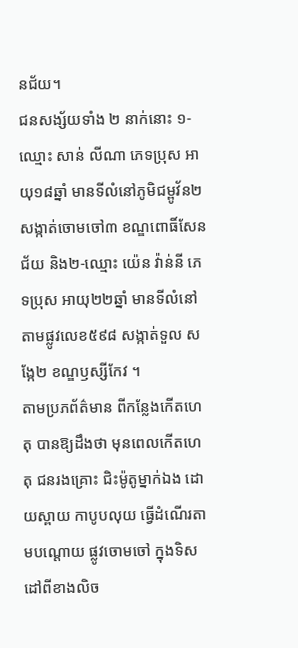នជ័យ។
ជនសង្ស័យទាំង ២ នាក់នោះ ១-ឈ្មោះ សាន់ លីណា ភេទប្រុស អាយុ១៨ឆ្នាំ មានទីលំនៅភូមិជម្ពូវ័ន២ សង្កាត់ចោមចៅ៣ ខណ្ឌពោធិ៍សែនជ័យ និង២-ឈ្មោះ យ៉េន វ៉ាន់នី ភេទប្រុស អាយុ២២ឆ្នាំ មានទីលំនៅ តាមផ្លូវលេខ៥៩៨ សង្កាត់ទួល សង្កែ២ ខណ្ឌឫស្សីកែវ ។
តាមប្រភព័ត៌មាន ពីកន្លែងកើតហេតុ បានឱ្យដឹងថា មុនពេលកើតហេតុ ជនរងគ្រោះ ជិះម៉ូតូម្នាក់ឯង ដោយស្ពាយ កាបូបលុយ ធ្វើដំណើរតាមបណ្តោយ ផ្លូវចោមចៅ ក្នុងទិសដៅពីខាងលិច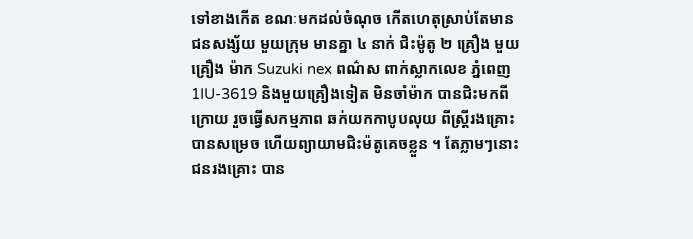ទៅខាងកើត ខណៈមកដល់ចំណុច កើតហេតុស្រាប់តែមាន ជនសង្ស័យ មួយក្រុម មានគ្នា ៤ នាក់ ជិះម៉ូតូ ២ គ្រឿង មួយគ្រឿង ម៉ាក Suzuki nex ពណ៌ស ពាក់ស្លាកលេខ ភ្នំពេញ 1IU-3619 និងមួយគ្រឿងទៀត មិនចាំម៉ាក បានជិះមកពីក្រោយ រួចធ្វើសកម្មភាព ឆក់យកកាបូបលុយ ពីស្ត្រីរងគ្រោះ បានសម្រេច ហើយព្យាយាមជិះម៉តូគេចខ្លួន ។ តែភ្លាមៗនោះ ជនរងគ្រោះ បាន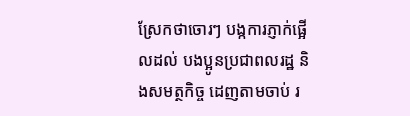ស្រែកថាចោរៗ បង្កការភ្ញាក់ផ្អើលដល់ បងប្អូនប្រជាពលរដ្ឋ និងសមត្ថកិច្ច ដេញតាមចាប់ រ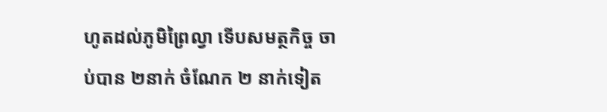ហូតដល់ភូមិព្រៃល្វា ទើបសមត្ថកិច្ច ចាប់បាន ២នាក់ ចំណែក ២ នាក់ទៀត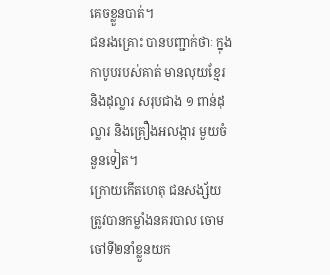គេចខ្លួនបាត់។
ជនរងគ្រោះ បានបញ្ជាក់ថាៈ ក្នុងកាបូបរបស់គាត់ មានលុយខ្មែរ និងដុល្លារ សរុបជាង ១ ពាន់ដុល្លារ និងគ្រឿងអលង្ការ មួយចំនួនទៀត។
ក្រោយកើតហេតុ ជនសង្ស័យ ត្រូវបានកម្លាំងនគរបាល ចោមចៅទី២នាំខ្លួនយក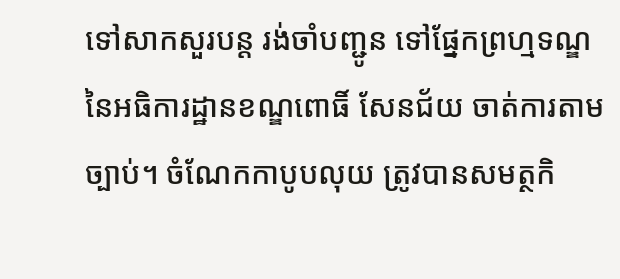ទៅសាកសួរបន្ត រង់ចាំបញ្ជូន ទៅផ្នែកព្រហ្មទណ្ឌ នៃអធិការដ្ឋានខណ្ឌពោធិ៍ សែនជ័យ ចាត់ការតាមច្បាប់។ ចំណែកកាបូបលុយ ត្រូវបានសមត្ថកិ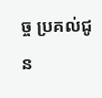ច្ច ប្រគល់ជូន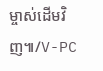ម្ចាស់ដើមវិញ៕/V-PC